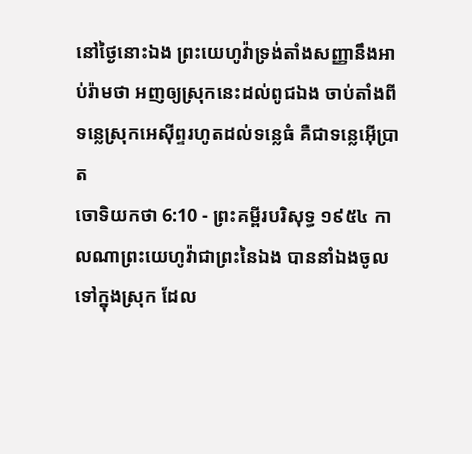នៅថ្ងៃនោះឯង ព្រះយេហូវ៉ាទ្រង់តាំងសញ្ញានឹងអាប់រ៉ាមថា អញឲ្យស្រុកនេះដល់ពូជឯង ចាប់តាំងពីទន្លេស្រុកអេស៊ីព្ទរហូតដល់ទន្លេធំ គឺជាទន្លេអ៊ើប្រាត
ចោទិយកថា 6:10 - ព្រះគម្ពីរបរិសុទ្ធ ១៩៥៤ កាលណាព្រះយេហូវ៉ាជាព្រះនៃឯង បាននាំឯងចូលទៅក្នុងស្រុក ដែល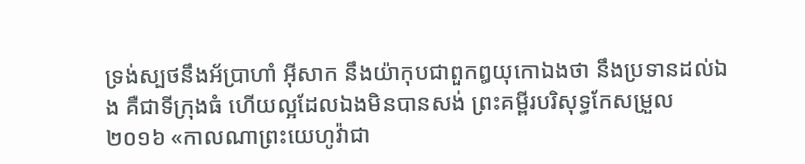ទ្រង់ស្បថនឹងអ័ប្រាហាំ អ៊ីសាក នឹងយ៉ាកុបជាពួកឰយុកោឯងថា នឹងប្រទានដល់ឯង គឺជាទីក្រុងធំ ហើយល្អដែលឯងមិនបានសង់ ព្រះគម្ពីរបរិសុទ្ធកែសម្រួល ២០១៦ «កាលណាព្រះយេហូវ៉ាជា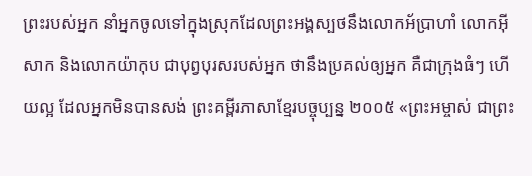ព្រះរបស់អ្នក នាំអ្នកចូលទៅក្នុងស្រុកដែលព្រះអង្គស្បថនឹងលោកអ័ប្រាហាំ លោកអ៊ីសាក និងលោកយ៉ាកុប ជាបុព្វបុរសរបស់អ្នក ថានឹងប្រគល់ឲ្យអ្នក គឺជាក្រុងធំៗ ហើយល្អ ដែលអ្នកមិនបានសង់ ព្រះគម្ពីរភាសាខ្មែរបច្ចុប្បន្ន ២០០៥ «ព្រះអម្ចាស់ ជាព្រះ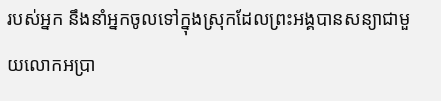របស់អ្នក នឹងនាំអ្នកចូលទៅក្នុងស្រុកដែលព្រះអង្គបានសន្យាជាមួយលោកអប្រា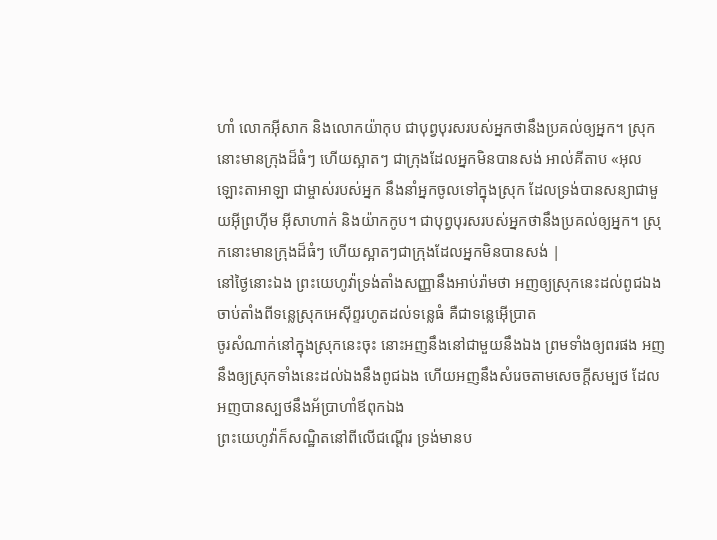ហាំ លោកអ៊ីសាក និងលោកយ៉ាកុប ជាបុព្វបុរសរបស់អ្នកថានឹងប្រគល់ឲ្យអ្នក។ ស្រុកនោះមានក្រុងដ៏ធំៗ ហើយស្អាតៗ ជាក្រុងដែលអ្នកមិនបានសង់ អាល់គីតាប «អុលឡោះតាអាឡា ជាម្ចាស់របស់អ្នក នឹងនាំអ្នកចូលទៅក្នុងស្រុក ដែលទ្រង់បានសន្យាជាមួយអ៊ីព្រហ៊ីម អ៊ីសាហាក់ និងយ៉ាកកូប។ ជាបុព្វបុរសរបស់អ្នកថានឹងប្រគល់ឲ្យអ្នក។ ស្រុកនោះមានក្រុងដ៏ធំៗ ហើយស្អាតៗជាក្រុងដែលអ្នកមិនបានសង់ |
នៅថ្ងៃនោះឯង ព្រះយេហូវ៉ាទ្រង់តាំងសញ្ញានឹងអាប់រ៉ាមថា អញឲ្យស្រុកនេះដល់ពូជឯង ចាប់តាំងពីទន្លេស្រុកអេស៊ីព្ទរហូតដល់ទន្លេធំ គឺជាទន្លេអ៊ើប្រាត
ចូរសំណាក់នៅក្នុងស្រុកនេះចុះ នោះអញនឹងនៅជាមួយនឹងឯង ព្រមទាំងឲ្យពរផង អញនឹងឲ្យស្រុកទាំងនេះដល់ឯងនឹងពូជឯង ហើយអញនឹងសំរេចតាមសេចក្ដីសម្បថ ដែលអញបានស្បថនឹងអ័ប្រាហាំឪពុកឯង
ព្រះយេហូវ៉ាក៏សណ្ឋិតនៅពីលើជណ្តើរ ទ្រង់មានប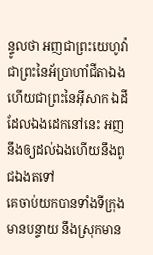ន្ទូលថា អញជាព្រះយេហូវ៉ាជាព្រះនៃអ័ប្រាហាំជីតាឯង ហើយជាព្រះនៃអ៊ីសាក ឯដីដែលឯងដេកនៅនេះ អញនឹងឲ្យដល់ឯងហើយនឹងពូជឯងតទៅ
គេចាប់យកបានទាំងទីក្រុងមានបន្ទាយ នឹងស្រុកមាន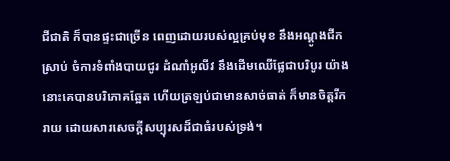ជីជាតិ ក៏បានផ្ទះជាច្រើន ពេញដោយរបស់ល្អគ្រប់មុខ នឹងអណ្តូងជីកស្រាប់ ចំការទំពាំងបាយជូរ ដំណាំអូលីវ នឹងដើមឈើផ្លែជាបរិបូរ យ៉ាងនោះគេបានបរិភោគឆ្អែត ហើយត្រឡប់ជាមានសាច់ធាត់ ក៏មានចិត្តរីករាយ ដោយសារសេចក្ដីសប្បុរសដ៏ជាធំរបស់ទ្រង់។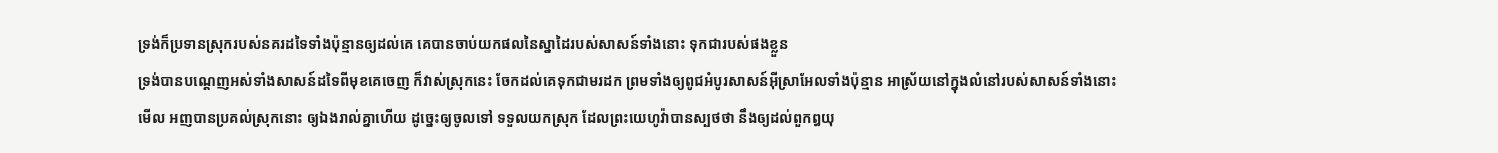ទ្រង់ក៏ប្រទានស្រុករបស់នគរដទៃទាំងប៉ុន្មានឲ្យដល់គេ គេបានចាប់យកផលនៃស្នាដៃរបស់សាសន៍ទាំងនោះ ទុកជារបស់ផងខ្លួន
ទ្រង់បានបណ្តេញអស់ទាំងសាសន៍ដទៃពីមុខគេចេញ ក៏វាស់ស្រុកនេះ ចែកដល់គេទុកជាមរដក ព្រមទាំងឲ្យពូជអំបូរសាសន៍អ៊ីស្រាអែលទាំងប៉ុន្មាន អាស្រ័យនៅក្នុងលំនៅរបស់សាសន៍ទាំងនោះ
មើល អញបានប្រគល់ស្រុកនោះ ឲ្យឯងរាល់គ្នាហើយ ដូច្នេះឲ្យចូលទៅ ទទួលយកស្រុក ដែលព្រះយេហូវ៉ាបានស្បថថា នឹងឲ្យដល់ពួកឰយុ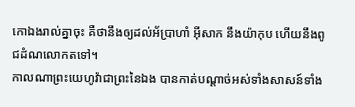កោឯងរាល់គ្នាចុះ គឺថានឹងឲ្យដល់អ័ប្រាហាំ អ៊ីសាក នឹងយ៉ាកុប ហើយនឹងពូជដំណលោកតទៅ។
កាលណាព្រះយេហូវ៉ាជាព្រះនៃឯង បានកាត់បណ្តាច់អស់ទាំងសាសន៍ទាំង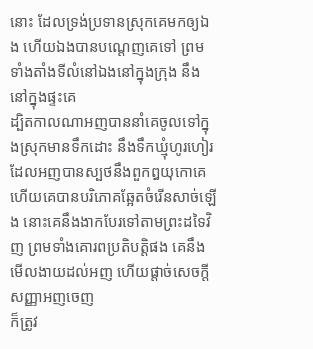នោះ ដែលទ្រង់ប្រទានស្រុកគេមកឲ្យឯង ហើយឯងបានបណ្តេញគេទៅ ព្រមទាំងតាំងទីលំនៅឯងនៅក្នុងក្រុង នឹងនៅក្នុងផ្ទះគេ
ដ្បិតកាលណាអញបាននាំគេចូលទៅក្នុងស្រុកមានទឹកដោះ នឹងទឹកឃ្មុំហូរហៀរ ដែលអញបានស្បថនឹងពួកឰយុកោគេ ហើយគេបានបរិភោគឆ្អែតចំរើនសាច់ឡើង នោះគេនឹងងាកបែរទៅតាមព្រះដទៃវិញ ព្រមទាំងគោរពប្រតិបត្តិផង គេនឹងមើលងាយដល់អញ ហើយផ្តាច់សេចក្ដីសញ្ញាអញចេញ
ក៏ត្រូវ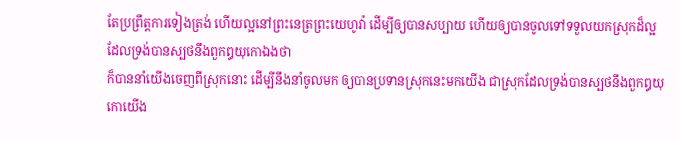តែប្រព្រឹត្តការទៀងត្រង់ ហើយល្អនៅព្រះនេត្រព្រះយេហូវ៉ា ដើម្បីឲ្យបានសប្បាយ ហើយឲ្យបានចូលទៅទទួលយកស្រុកដ៏ល្អដែលទ្រង់បានស្បថនឹងពួកឰយុកោឯងថា
ក៏បាននាំយើងចេញពីស្រុកនោះ ដើម្បីនឹងនាំចូលមក ឲ្យបានប្រទានស្រុកនេះមកយើង ជាស្រុកដែលទ្រង់បានស្បថនឹងពួកឰយុកោយើង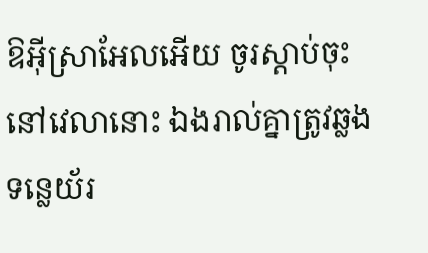ឱអ៊ីស្រាអែលអើយ ចូរស្តាប់ចុះ នៅវេលានោះ ឯងរាល់គ្នាត្រូវឆ្លងទន្លេយ័រ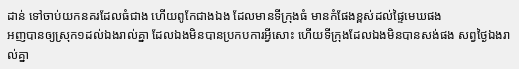ដាន់ ទៅចាប់យកនគរដែលធំជាង ហើយពូកែជាងឯង ដែលមានទីក្រុងធំ មានកំផែងខ្ពស់ដល់ផ្ទៃមេឃផង
អញបានឲ្យស្រុក១ដល់ឯងរាល់គ្នា ដែលឯងមិនបានប្រកបការអ្វីសោះ ហើយទីក្រុងដែលឯងមិនបានសង់ផង សព្វថ្ងៃឯងរាល់គ្នា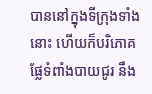បាននៅក្នុងទីក្រុងទាំងនោះ ហើយក៏បរិភោគផ្លែទំពាំងបាយជូរ នឹង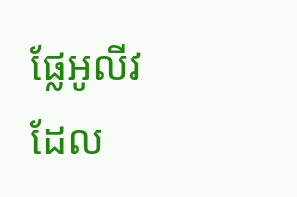ផ្លែអូលីវដែល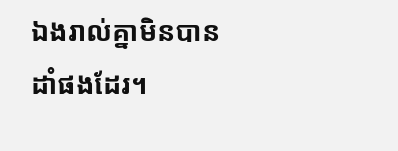ឯងរាល់គ្នាមិនបានដាំផងដែរ។